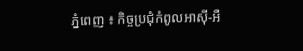ភ្នំពេញ ៖ កិច្ចប្រជុំកំពូលអាស៊ី-អឺ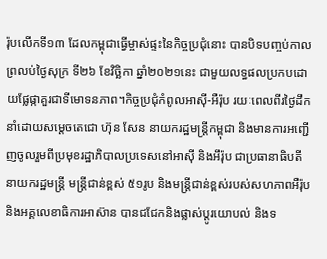រ៉ុបលើកទី១៣ ដែលកម្ពុជាធ្វើម្ចាស់ផ្ទះនៃកិច្ចប្រជុំនោះ បានបិទបញ្ចប់កាលព្រលប់ថ្ងៃសុក្រ ទី២៦ ខែវិច្ឆិកា ឆ្នាំ២០២១នេះ ជាមួយលទ្ធផលប្រកបដោយផ្លែផ្កាគួរជាទីមោទនភាព។កិច្ចប្រជុំកំពូលអាស៊ី-អឺរ៉ុប រយៈពេលពីរថ្ងៃដឹកនាំដោយសម្តេចតេជោ ហ៊ុន សែន នាយករដ្ឋមន្ត្រីកម្ពុជា និងមានការអញ្ជើញចូលរួមពីប្រមុខរដ្ឋាភិបាលប្រទេសនៅអាស៊ី និងអឹរ៉ុប ជាប្រធានាធិបតី នាយករដ្ឋមន្ត្រី មន្ត្រីជាន់ខ្ពស់ ៥១រូប និងមន្ត្រីជាន់ខ្ពស់របស់សហភាពអឺរ៉ុប និងអគ្គលេខាធិការអាស៊ាន បានជជែកនិងផ្លាស់ប្តូរយោបល់ និងទ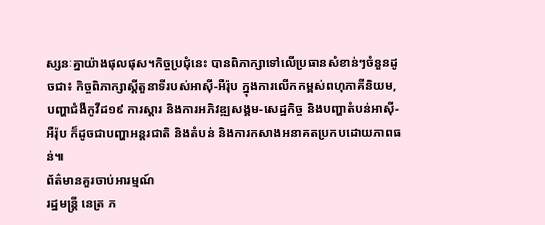ស្សនៈគ្នាយ៉ាងផុលផុស។កិច្ចប្រជុំនេះ បានពិភាក្សាទៅលើប្រធានសំខាន់ៗចំនួនដូចជា៖ កិច្ចពិភាក្សាស្តីតួនាទីរបស់អាស៊ី-អឺរ៉ុប ក្នុងការលើកកម្ពស់ពហុភាគីនិយម, បញ្ហាជំងឺកូវីដ១៩ ការស្តារ និងការអភិវឌ្ឍសង្គម-សេដ្ឋកិច្ច និងបញ្ហាតំបន់អាស៊ី-អឺរ៉ុប ក៏ដូចជាបញ្ហាអន្តរជាតិ និងតំបន់ និងការកសាងអនាគតប្រកបដោយភាពធន់៕
ព័ត៌មានគួរចាប់អារម្មណ៍
រដ្ឋមន្ត្រី នេត្រ ភ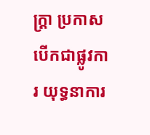ក្ត្រា ប្រកាសបើកជាផ្លូវការ យុទ្ធនាការ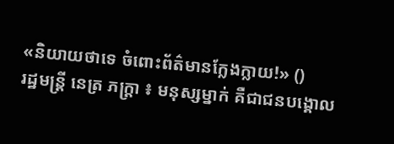«និយាយថាទេ ចំពោះព័ត៌មានក្លែងក្លាយ!» ()
រដ្ឋមន្ត្រី នេត្រ ភក្ត្រា ៖ មនុស្សម្នាក់ គឺជាជនបង្គោល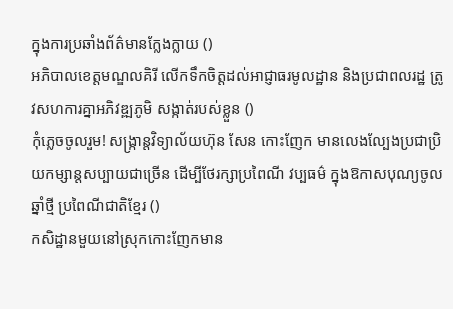ក្នុងការប្រឆាំងព័ត៌មានក្លែងក្លាយ ()
អភិបាលខេត្តមណ្ឌលគិរី លើកទឹកចិត្តដល់អាជ្ញាធរមូលដ្ឋាន និងប្រជាពលរដ្ឋ ត្រូវសហការគ្នាអភិវឌ្ឍភូមិ សង្កាត់របស់ខ្លួន ()
កុំភ្លេចចូលរួម! សង្ក្រាន្តវិទ្យាល័យហ៊ុន សែន កោះញែក មានលេងល្បែងប្រជាប្រិយកម្សាន្តសប្បាយជាច្រើន ដើម្បីថែរក្សាប្រពៃណី វប្បធម៌ ក្នុងឱកាសបុណ្យចូលឆ្នាំថ្មី ប្រពៃណីជាតិខ្មែរ ()
កសិដ្ឋានមួយនៅស្រុកកោះញែកមាន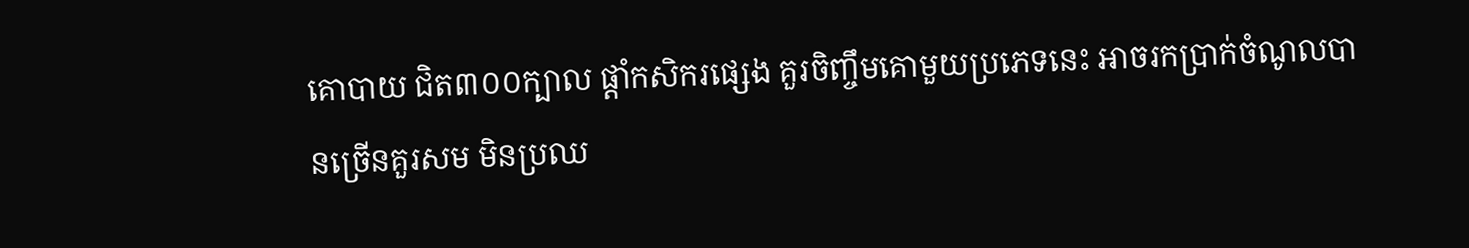គោបាយ ជិត៣០០ក្បាល ផ្ដាំកសិករផ្សេង គួរចិញ្ចឹមគោមួយប្រភេទនេះ អាចរកប្រាក់ចំណូលបានច្រើនគួរសម មិនប្រឈ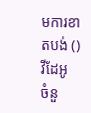មការខាតបង់ ()
វីដែអូ
ចំនួ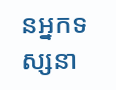នអ្នកទស្សនា